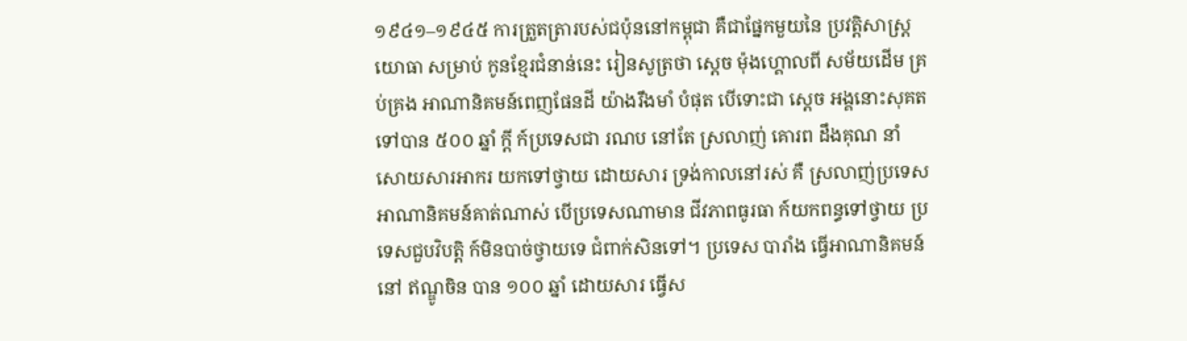១៩៤១–១៩៤៥ ការត្រួតត្រារបស់ជប៉ុននៅកម្ពុជា គឺជាផ្នែកមួយនៃ ប្រវត្តិសាស្រ្តយោធា សម្រាប់ កូនខ្មែរជំនាន់នេះ រៀនសូត្រថា ស្តេច ម៉ុងហ្គោលពី សម័យដើម គ្រប់គ្រង អាណានិគមន៍ពេញផែនដី យ៉ាងរឹងមាំ បំផុត បើទោះជា ស្តេច អង្គនោះសុគតទៅបាន ៥០០ ឆ្នាំ ក្តី ក៍ប្រទេសជា រណប នៅតែ ស្រលាញ់ គោរព ដឹងគុណ នាំសោយសារអាករ យកទៅថ្វាយ ដោយសារ ទ្រង់កាលនៅរស់ គឺ ស្រលាញ់ប្រទេស អាណានិគមន៍គាត់ណាស់ បើប្រទេសណាមាន ជីវភាពធូរធា ក៍យកពន្ធទៅថ្វាយ ប្រទេសជួបវិបត្តិ ក៍មិនបាច់ថ្វាយទេ ជំពាក់សិនទៅ។ ប្រទេស បារាំង ធ្វើអាណានិគមន៍នៅ ឥណ្ឌូចិន បាន ១០០ ឆ្នាំ ដោយសារ ធ្វើស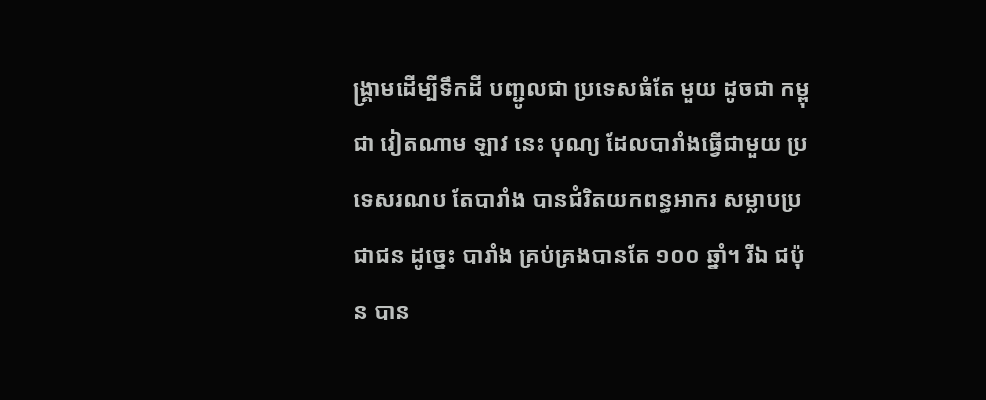ង្រ្គាមដើម្បីទឹកដី បញ្ជូលជា ប្រទេសធំតែ មួយ ដូចជា កម្ពុជា វៀតណាម ឡាវ នេះ បុណ្យ ដែលបារាំងធ្វើជាមួយ ប្រទេសរណប តែបារាំង បានជំរិតយកពន្ធអាករ សម្លាបប្រជាជន ដូច្នេះ បារាំង គ្រប់គ្រងបានតែ ១០០ ឆ្នាំ។ រីឯ ជប៉ុន បាន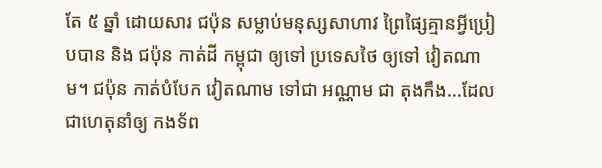តែ ៥ ឆ្នាំ ដោយសារ ជប៉ុន សម្លាប់មនុស្សសាហាវ ព្រៃផ្សៃគ្មានអ្វីប្រៀបបាន និង ជប៉ុន កាត់ដី កម្ពុជា ឲ្យទៅ ប្រទេសថៃ ឲ្យទៅ វៀតណាម។ ជប៉ុន កាត់បំបែក វៀតណាម ទៅជា អណ្ណាម ជា តុងកឹង...ដែលជាហេតុនាំឲ្យ កងទ័ព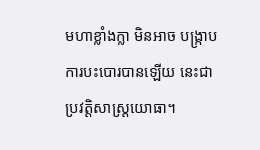មហាខ្លាំងក្លា មិនអាច បង្រ្កាបការបះបោរបានឡើយ នេះជា ប្រវត្តិសាស្រ្តយោធា។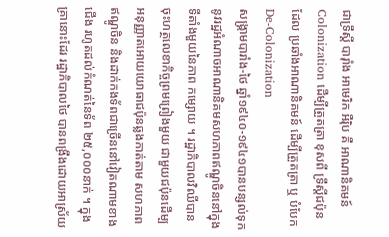ជាទ្រឹស្តី បារ៉ាំង អាមេរិក អឺរ៉ិប គឺ អាណានិគមន៍ Colonization ដើម្បីត្រួតត្រា ខុសពី ទ្រឹស្តីជប៉ុន ដែល ប្រឆាំងអាណានិគមន៍ ដើម្បីត្រួតត្រា ឬ បំបែក De-Colonization
សង្គ្រាមបារាំង-ថៃ ឆ្នាំ១៩៤០-១៩៤១បានបន្សល់ទុកនូវរដ្ឋអំណាចអាណានិគមសហភាពឥណ្ឌូចិននៅក្នុងទីតាំងមួយនៃភាព កម្សោយ ។ រដ្ឋាភិបាលវិឈីបានចុះហត្ថលេខាកិច្ចព្រមព្រៀងមួយ ជាមួយជប៉ុនដើម្បអនុញ្ញាតអោយយោធាជប៉ុនឆ្លងកាត់តាម សហភាពឥណ្ឌូចិន និងដាក់កងទ័ពជាច្រើននៅវៀតណាមខាងជើង រហូតដល់កំណត់នៃទ័ព ២៥,០០០នាក់ ។ ក្នុងគ្រានោះដែរ រដ្ឋាភិបាលថៃ បានពង្រឹងដោយអាស្រ័យ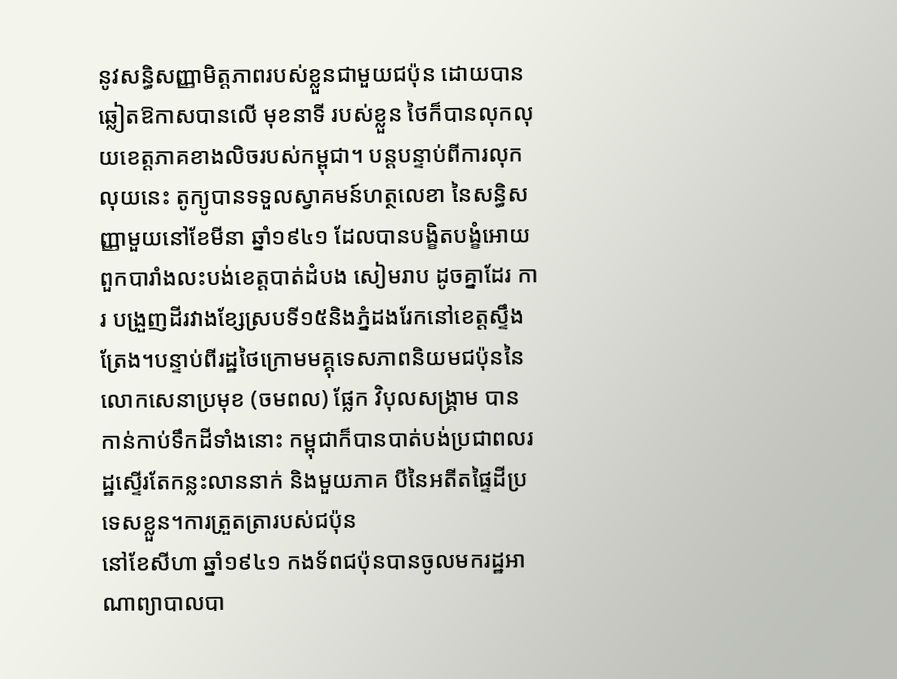នូវសន្ធិសញ្ញាមិត្តភាពរបស់ខ្លួនជាមួយជប៉ុន ដោយបានឆ្លៀតឱកាសបានលើ មុខនាទី របស់ខ្លួន ថៃក៏បានលុកលុយខេត្តភាគខាងលិចរបស់កម្ពុជា។ បន្តបន្ទាប់ពីការលុកលុយនេះ តូក្យូបានទទួលស្វាគមន៍ហត្ថលេខា នៃសន្ធិសញ្ញាមួយនៅខែមីនា ឆ្នាំ១៩៤១ ដែលបានបង្ខិតបង្ខំអោយពួកបារាំងលះបង់ខេត្តបាត់ដំបង សៀមរាប ដូចគ្នាដែរ ការ បង្រួញដីរវាងខ្សែស្របទី១៥និងភ្នំដងរែកនៅខេត្តស្ទឹងត្រែង។បន្ទាប់ពីរដ្ឋថៃក្រោមមគ្គុទេសភាពនិយមជប៉ុននៃលោកសេនាប្រមុខ (ចមពល) ផ្លែក វិបុលសង្គ្រាម បានកាន់កាប់ទឹកដីទាំងនោះ កម្ពុជាក៏បានបាត់បង់ប្រជាពលរដ្ឋស្ទើរតែកន្លះលាននាក់ និងមួយភាគ បីនៃអតីតផ្ទៃដីប្រទេសខ្លួន។ការត្រួតត្រារបស់ជប៉ុន
នៅខែសីហា ឆ្នាំ១៩៤១ កងទ័ពជប៉ុនបានចូលមករដ្ឋអាណាព្យាបាលបា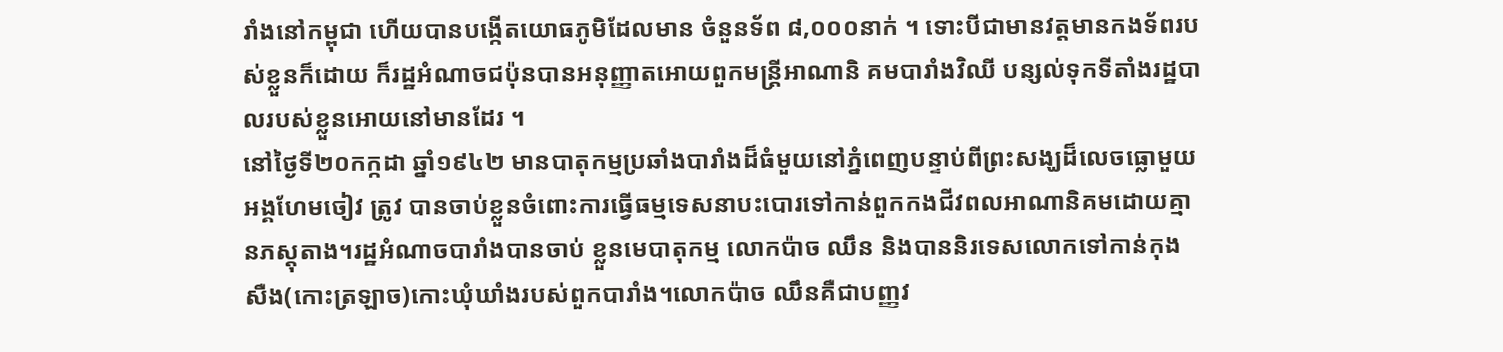រាំងនៅកម្ពុជា ហើយបានបង្កើតយោធភូមិដែលមាន ចំនួនទ័ព ៨,០០០នាក់ ។ ទោះបីជាមានវត្តមានកងទ័ពរបស់ខ្លួនក៏ដោយ ក៏រដ្ឋអំណាចជប៉ុនបានអនុញ្ញាតអោយពួកមន្ត្រីអាណានិ គមបារាំងវិឈី បន្សល់ទុកទីតាំងរដ្ឋបាលរបស់ខ្លួនអោយនៅមានដែរ ។
នៅថ្ងៃទី២០កក្កដា ឆ្នាំ១៩៤២ មានបាតុកម្មប្រឆាំងបារាំងដ៏ធំមួយនៅភ្នំពេញបន្ទាប់ពីព្រះសង្ឃដ៏លេចធ្លោមួយ អង្គហែមចៀវ ត្រូវ បានចាប់ខ្លួនចំពោះការធ្វើធម្មទេសនាបះបោរទៅកាន់ពួកកងជីវពលអាណានិគមដោយគ្មានភស្តុតាង។រដ្ឋអំណាចបារាំងបានចាប់ ខ្លួនមេបាតុកម្ម លោកប៉ាច ឈឹន និងបាននិរទេសលោកទៅកាន់កុង សឺង(កោះត្រឡាច)កោះឃុំឃាំងរបស់ពួកបារាំង។លោកប៉ាច ឈឹនគឺជាបញ្ញវ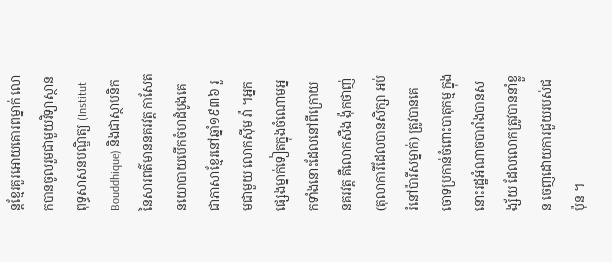ន្តខ្មែរគួរអោយគោរពម្នាក់ លោកបានចូលរួមជាមួយវិទ្យាស្ថានពុទ្ធសាសនបណ្ឌិត្យ (Institut Bouddhique) និងជាស្ថាបនិកនៃសារពត៌មាននគរវត្ត កាសែតនយោបាយបើកចំហដំបូងគេជាភាសាខ្មែរនៅឆ្នាំ១៩៣៦ រួមជាមួយ លោកស៊ីម វ៉ា ។អ្នកផ្សេងម្នាក់ទៀតក្នុងចំណោមអ្នកទាំងនោះដែលនៅពីក្រោយ នគរវត្ត គឺលោកសឺង ង៉ុកថាញ់ (តុលាការីដែលបានសិក្សា អប់រំនៅប៉ារីសម្នាក់) ត្រូវបានគេចោទប្រកាន់ចំពោះបាតុកម្ម ក្នុងនោះរដ្ឋអំណាចបារាំងបានសង្ស័យ ដែលលោកត្រូវបាននាំខ្លួន ចេញដោយការជួយរបស់ជប៉ុន ។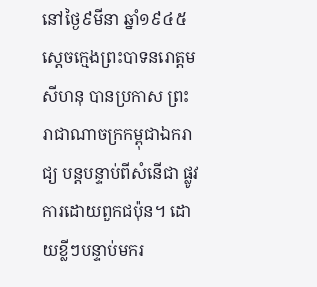នៅថ្ងៃ៩មីនា ឆ្នាំ១៩៤៥ ស្ដេចក្មេងព្រះបាទនរោត្តម សីហនុ បានប្រកាស ព្រះរាជាណាចក្រកម្ពុជាឯករាជ្យ បន្តបន្ទាប់ពីសំនើជា ផ្លូវការដោយពួកជប៉ុន។ ដោយខ្លីៗបន្ទាប់មករ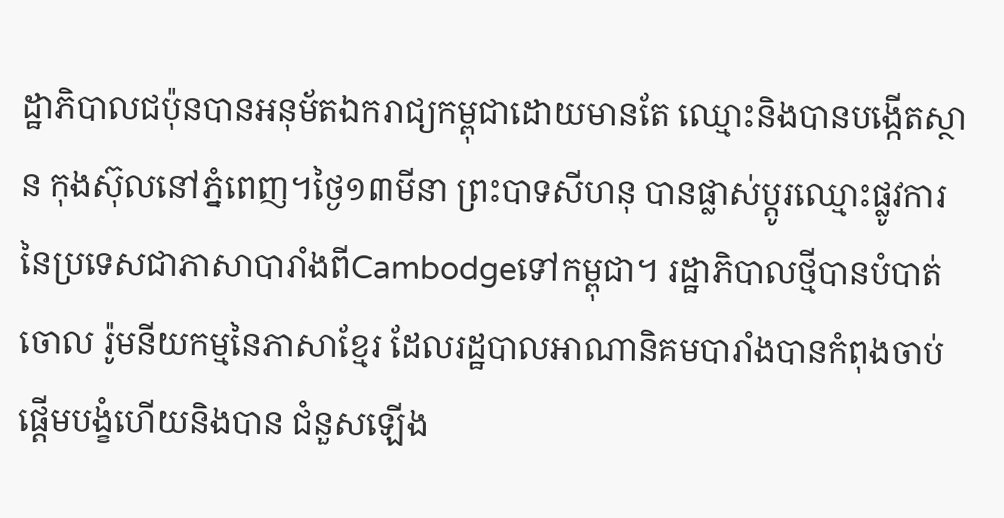ដ្ឋាភិបាលជប៉ុនបានអនុម័តឯករាជ្យកម្ពុជាដោយមានតែ ឈ្មោះនិងបានបង្កើតស្ថាន កុងស៊ុលនៅភ្នំពេញ។ថ្ងៃ១៣មីនា ព្រះបាទសីហនុ បានផ្លាស់ប្ដូរឈ្មោះផ្លូវការនៃប្រទេសជាភាសាបារាំងពីCambodgeទៅកម្ពុជា។ រដ្ឋាភិបាលថ្មីបានបំបាត់ចោល រ៉ូមនីយកម្មនៃភាសាខ្មែរ ដែលរដ្ឋបាលអាណានិគមបារាំងបានកំពុងចាប់ផ្ដើមបង្ខំហើយនិងបាន ជំនួសឡើង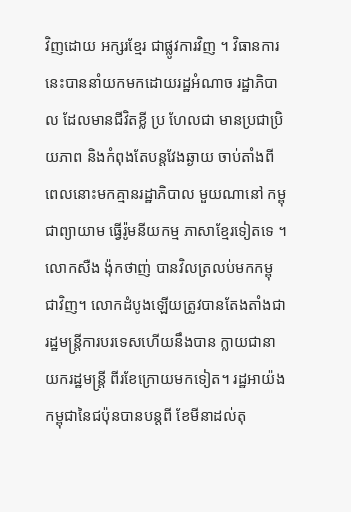វិញដោយ អក្សរខ្មែរ ជាផ្លូវការវិញ ។ វិធានការនេះបាននាំយកមកដោយរដ្ឋអំណាច រដ្ឋាភិបាល ដែលមានជីវិតខ្លី ប្រ ហែលជា មានប្រជាប្រិយភាព និងកំពុងតែបន្តវែងឆ្ងាយ ចាប់តាំងពីពេលនោះមកគ្មានរដ្ឋាភិបាល មួយណានៅ កម្ពុជាព្យាយាម ធ្វើរ៉ូមនីយកម្ម ភាសាខ្មែរទៀតទេ ។
លោកសឺង ង៉ុកថាញ់ បានវិលត្រលប់មកកម្ពុជាវិញ។ លោកដំបូងឡើយត្រូវបានតែងតាំងជារដ្ឋមន្ត្រីការបរទេសហើយនឹងបាន ក្លាយជានាយករដ្ឋមន្ត្រី ពីរខែក្រោយមកទៀត។ រដ្ឋអាយ៉ងកម្ពុជានៃជប៉ុនបានបន្តពី ខែមីនាដល់តុ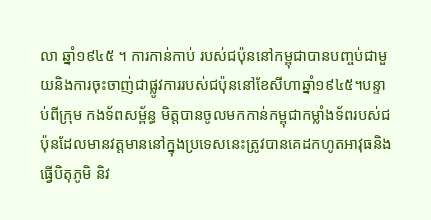លា ឆ្នាំ១៩៤៥ ។ ការកាន់កាប់ របស់ជប៉ុននៅកម្ពុជាបានបញ្ចប់ជាមួយនិងការចុះចាញ់ជាផ្លូវការរបស់ជប៉ុននៅខែសីហាឆ្នាំ១៩៤៥។បន្ទាប់ពីក្រុម កងទ័ពសម្ព័ន្ធ មិត្តបានចូលមកកាន់កម្ពុជាកម្លាំងទ័ពរបស់ជប៉ុនដែលមានវត្តមាននៅក្នុងប្រទេសនេះត្រូវបានគេដកហូតអាវុធនិង ធ្វើបិតុភូមិ និវ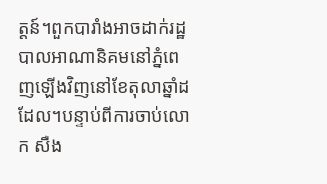ត្តន៍។ពួកបារាំងអាចដាក់រដ្ឋបាលអាណានិគមនៅភ្នំពេញឡើងវិញនៅខែតុលាឆ្នាំដដែល។បន្ទាប់ពីការចាប់លោក សឺង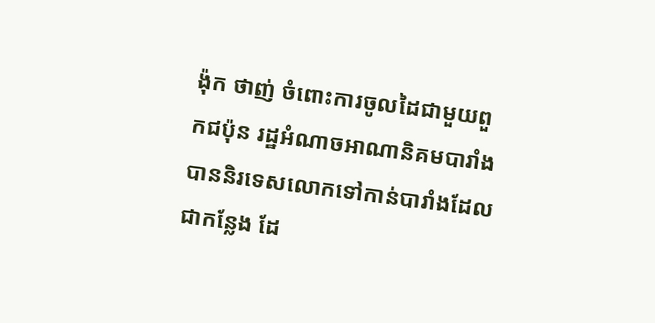ង៉ុក ថាញ់ ចំពោះការចូលដៃជាមួយពួកជប៉ុន រដ្ឋអំណាចអាណានិគមបារាំងបាននិរទេសលោកទៅកាន់បារាំងដែលជាកន្លែង ដែ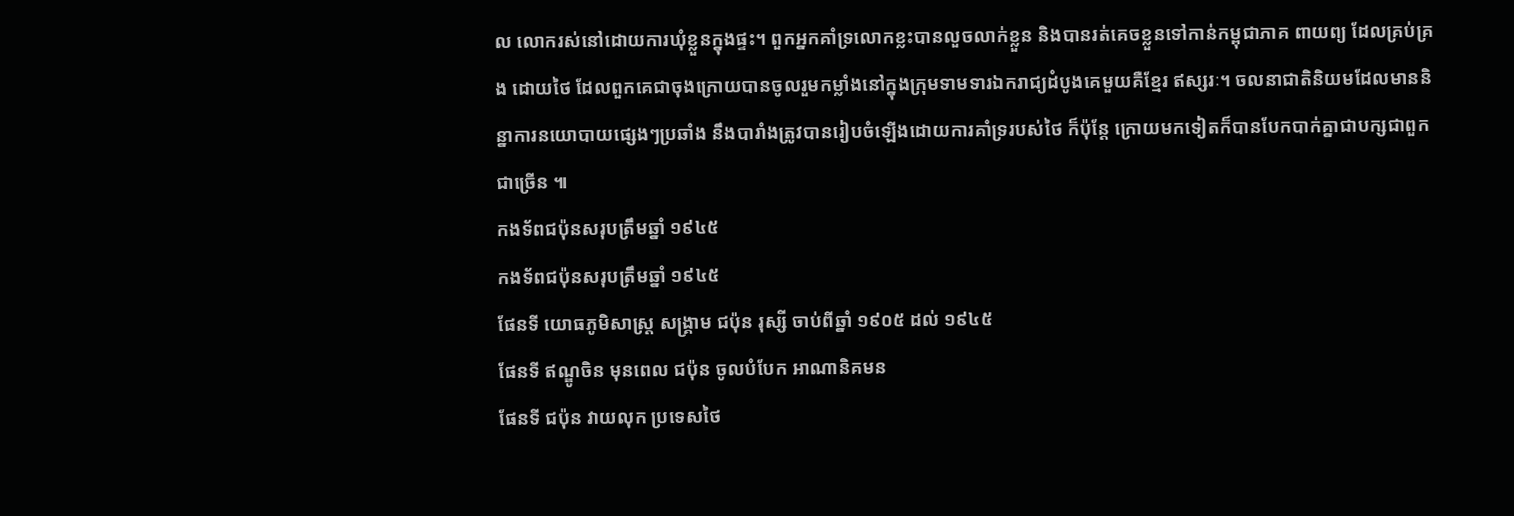ល លោករស់នៅដោយការឃុំខ្លួនក្នុងផ្ទះ។ ពួកអ្នកគាំទ្រលោកខ្លះបានលួចលាក់ខ្លួន និងបានរត់គេចខ្លួនទៅកាន់កម្ពុជាភាគ ពាយព្យ ដែលគ្រប់គ្រង ដោយថៃ ដែលពួកគេជាចុងក្រោយបានចូលរួមកម្លាំងនៅក្នុងក្រុមទាមទារឯករាជ្យដំបូងគេមួយគឺខ្មែរ ឥស្សរៈ។ ចលនាជាតិនិយមដែលមាននិន្នាការនយោបាយផ្សេងៗប្រឆាំង នឹងបារាំងត្រូវបានរៀបចំឡើងដោយការគាំទ្ររបស់ថៃ ក៏ប៉ុន្តែ ក្រោយមកទៀតក៏បានបែកបាក់គ្នាជាបក្សជាពួកជាច្រើន ៕
កងទ័ពជប៉ុនសរុបត្រឹមឆ្នាំ ១៩៤៥
កងទ័ពជប៉ុនសរុបត្រឹមឆ្នាំ ១៩៤៥
ផែនទី យោធភូមិសាស្រ្ត សង្រ្គាម ជប៉ុន រុស្សី ចាប់ពីឆ្នាំ ១៩០៥ ដល់ ១៩៤៥
ផែនទី ឥណ្ឌូចិន មុនពេល ជប៉ុន ចូលបំបែក អាណានិគមន
ផែនទី ជប៉ុន វាយលុក ប្រទេសថៃ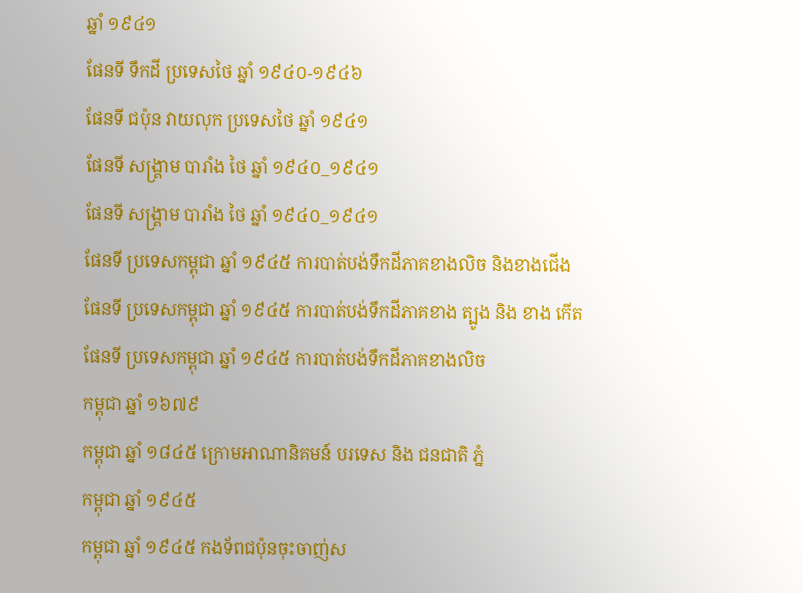ឆ្នាំ ១៩៤១
ផែនទី ទឹកដី ប្រទេសថៃ ឆ្នាំ ១៩៤០-១៩៤៦
ផែនទី ជប៉ុន វាយលុក ប្រទេសថៃ ឆ្នាំ ១៩៤១
ផែនទី សង្រ្គាម បារាំង ថៃ ឆ្នាំ ១៩៤០_១៩៤១
ផែនទី សង្រ្គាម បារាំង ថៃ ឆ្នាំ ១៩៤០_១៩៤១
ផែនទី ប្រទេសកម្ពុជា ឆ្នាំ ១៩៤៥ ការបាត់បង់ទឹកដីភាគខាងលិច និងខាងជើង
ផែនទី ប្រទេសកម្ពុជា ឆ្នាំ ១៩៤៥ ការបាត់បង់ទឹកដីភាគខាង ត្បូង និង ខាង កើត
ផែនទី ប្រទេសកម្ពុជា ឆ្នាំ ១៩៤៥ ការបាត់បង់ទឹកដីភាគខាងលិច
កម្ពុជា ឆ្នាំ ១៦៧៩
កម្ពុជា ឆ្នាំ ១៨៤៥ ក្រោមអាណានិគមន៍ បរទេស និង ជនជាតិ ភ្នំ
កម្ពុជា ឆ្នាំ ១៩៤៥
កម្ពុជា ឆ្នាំ ១៩៤៥ កងទ័ពជប៉ុនចុះចាញ់ស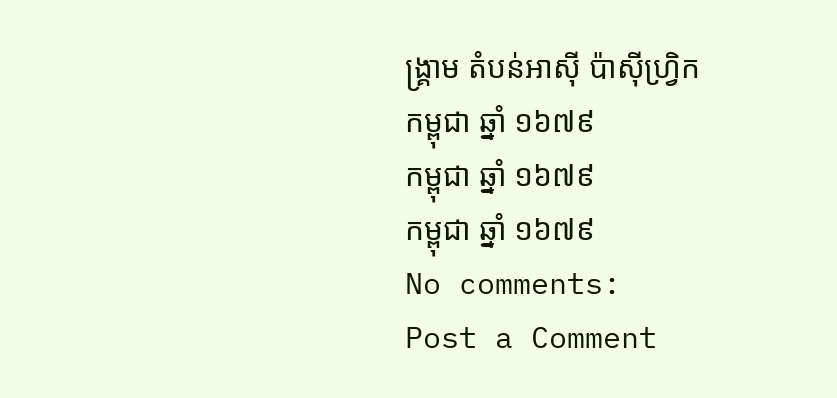ង្រ្គាម តំបន់អាស៊ី ប៉ាស៊ីហ្រ្វិក
កម្ពុជា ឆ្នាំ ១៦៧៩
កម្ពុជា ឆ្នាំ ១៦៧៩
កម្ពុជា ឆ្នាំ ១៦៧៩
No comments:
Post a Comment